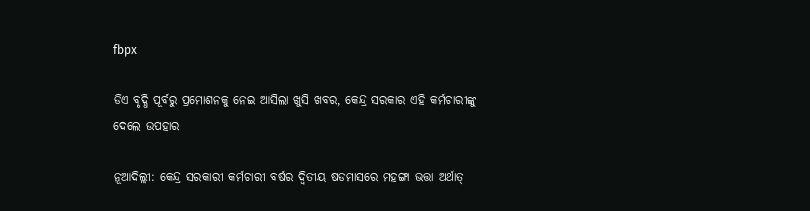fbpx

ଡିଏ ବୃଦ୍ଧି ପୂର୍ବରୁ ପ୍ରମୋଶନକୁ ନେଇ ଆସିଲା ଖୁସି ଖବର, କେନ୍ଦ୍ର ସରକାର ଏହି କର୍ମଚାରୀଙ୍କୁ ଦେଲେ ଉପହାର

ନୂଆଦିଲ୍ଲୀ: କେନ୍ଦ୍ର ସରକାରୀ କର୍ମଚାରୀ ବର୍ଷର ଦ୍ୱିତୀୟ ଷଡମାସରେ ମହଙ୍ଗା ଭତ୍ତା ଅର୍ଥାତ୍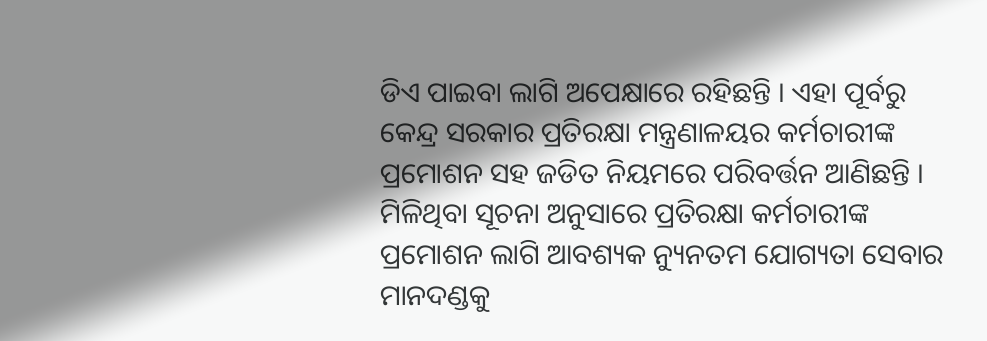ଡିଏ ପାଇବା ଲାଗି ଅପେକ୍ଷାରେ ରହିଛନ୍ତି । ଏହା ପୂର୍ବରୁ କେନ୍ଦ୍ର ସରକାର ପ୍ରତିରକ୍ଷା ମନ୍ତ୍ରଣାଳୟର କର୍ମଚାରୀଙ୍କ ପ୍ରମୋଶନ ସହ ଜଡିତ ନିୟମରେ ପରିବର୍ତ୍ତନ ଆଣିଛନ୍ତି । ମିଳିଥିବା ସୂଚନା ଅନୁସାରେ ପ୍ରତିରକ୍ଷା କର୍ମଚାରୀଙ୍କ ପ୍ରମୋଶନ ଲାଗି ଆବଶ୍ୟକ ନ୍ୟୁନତମ ଯୋଗ୍ୟତା ସେବାର ମାନଦଣ୍ଡକୁ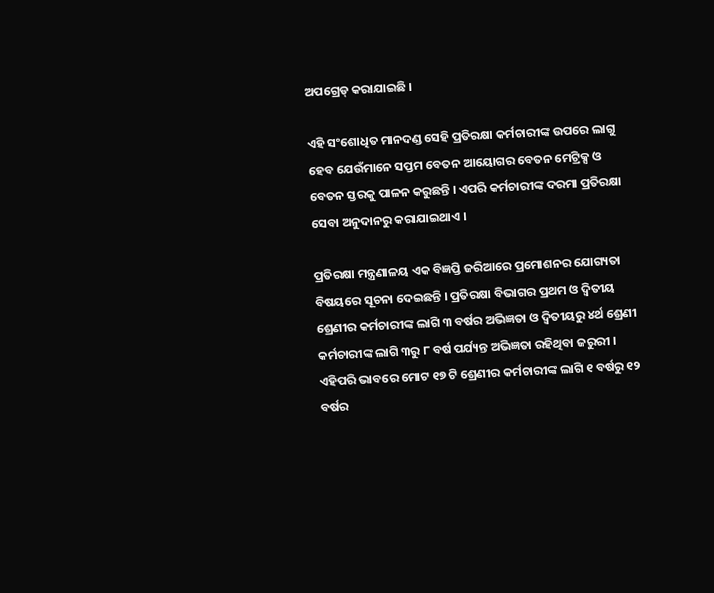ଅପଗ୍ରେଡ୍ କରାଯାଇଛି ।

ଏହି ସଂଶୋଧିତ ମାନଦଣ୍ଡ ସେହି ପ୍ରତିରକ୍ଷା କର୍ମଚାରୀଙ୍କ ଉପରେ ଲାଗୁ ହେବ ଯେଉଁମାନେ ସପ୍ତମ ବେତନ ଆୟୋଗର ବେତନ ମେଟ୍ରିକ୍ସ ଓ ବେତନ ସ୍ତରକୁ ପାଳନ କରୁଛନ୍ତି । ଏପରି କର୍ମଚାରୀଙ୍କ ଦରମା ପ୍ରତିରକ୍ଷା ସେବା ଅନୁଦାନରୁ କରାଯାଇଥାଏ ।

ପ୍ରତିରକ୍ଷା ମନ୍ତ୍ରଣାଳୟ ଏକ ବିଜ୍ଞପ୍ତି ଜରିଆରେ ପ୍ରମୋଶନର ଯୋଗ୍ୟତା ବିଷୟରେ ସୂଚନା ଦେଇଛନ୍ତି । ପ୍ରତିରକ୍ଷା ବିଭାଗର ପ୍ରଥମ ଓ ଦ୍ୱିତୀୟ ଶ୍ରେଣୀର କର୍ମଚାରୀଙ୍କ ଲାଗି ୩ ବର୍ଷର ଅଭିଜ୍ଞତା ଓ ଦ୍ୱିତୀୟରୁ ୪ର୍ଥ ଶ୍ରେଣୀ କର୍ମଚାରୀଙ୍କ ଲାଗି ୩ରୁ ୮ ବର୍ଷ ପର୍ଯ୍ୟନ୍ତ ଅଭିଜ୍ଞତା ରହିଥିବା ଜରୁରୀ । ଏହିପରି ଭାବରେ ମୋଟ ୧୭ ଟି ଶ୍ରେଣୀର କର୍ମଚାରୀଙ୍କ ଲାଗି ୧ ବର୍ଷରୁ ୧୨ ବର୍ଷର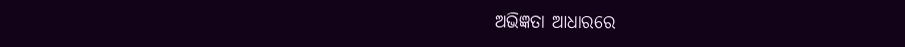ଅଭିଜ୍ଞତା ଆଧାରରେ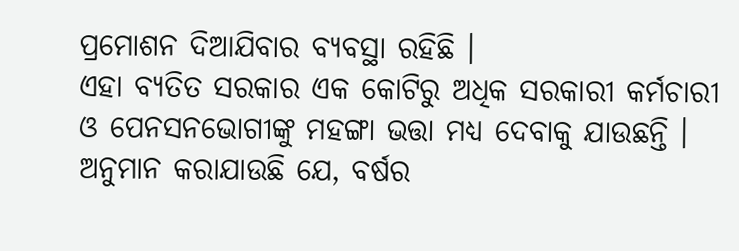ପ୍ରମୋଶନ ଦିଆଯିବାର ବ୍ୟବସ୍ଥା ରହିଛି ।
ଏହା ବ୍ୟତିତ ସରକାର ଏକ କୋଟିରୁ ଅଧିକ ସରକାରୀ କର୍ମଚାରୀ ଓ ପେନସନଭୋଗୀଙ୍କୁ ମହଙ୍ଗା ଭତ୍ତା ମଧ୍ୟ ଦେବାକୁ ଯାଉଛନ୍ତି । ଅନୁମାନ କରାଯାଉଛି ଯେ, ବର୍ଷର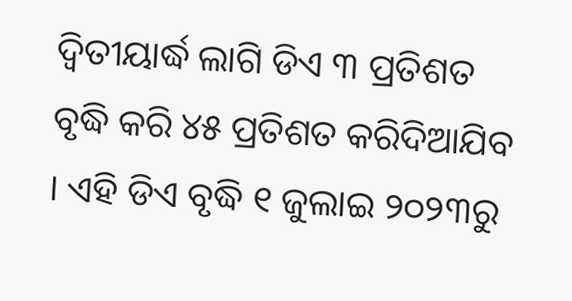ଦ୍ୱିତୀୟାର୍ଦ୍ଧ ଲାଗି ଡିଏ ୩ ପ୍ରତିଶତ ବୃଦ୍ଧି କରି ୪୫ ପ୍ରତିଶତ କରିଦିଆଯିବ । ଏହି ଡିଏ ବୃଦ୍ଧି ୧ ଜୁଲାଇ ୨୦୨୩ରୁ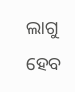ଲାଗୁ ହେବ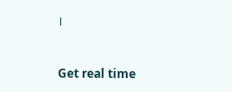।



Get real time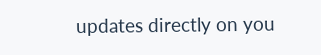updates directly on you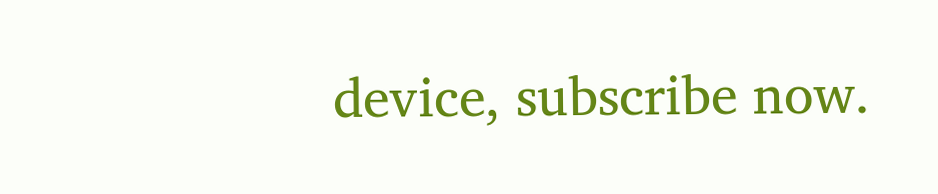device, subscribe now.